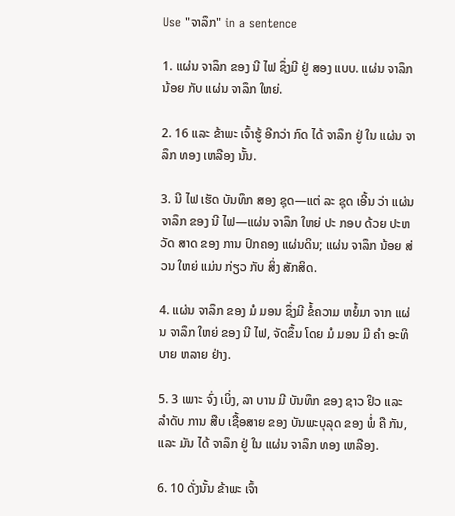Use "ຈາລຶກ" in a sentence

1. ແຜ່ນ ຈາລຶກ ຂອງ ນີ ໄຟ ຊຶ່ງມີ ຢູ່ ສອງ ແບບ. ແຜ່ນ ຈາລຶກ ນ້ອຍ ກັບ ແຜ່ນ ຈາລຶກ ໃຫຍ່.

2. 16 ແລະ ຂ້າພະ ເຈົ້າຮູ້ ອີກວ່າ ກົດ ໄດ້ ຈາລຶກ ຢູ່ ໃນ ແຜ່ນ ຈາລຶກ ທອງ ເຫລືອງ ນັ້ນ.

3. ນີ ໄຟ ເຮັດ ບັນທຶກ ສອງ ຊຸດ—ແຕ່ ລະ ຊຸດ ເອີ້ນ ວ່າ ແຜ່ນ ຈາລຶກ ຂອງ ນີ ໄຟ—ແຜ່ນ ຈາລຶກ ໃຫຍ່ ປະ ກອບ ດ້ວຍ ປະຫວັດ ສາດ ຂອງ ການ ປົກຄອງ ແຜ່ນດິນ; ແຜ່ນ ຈາລຶກ ນ້ອຍ ສ່ວນ ໃຫຍ່ ແມ່ນ ກ່ຽວ ກັບ ສິ່ງ ສັກສິດ.

4. ແຜ່ນ ຈາລຶກ ຂອງ ມໍ ມອນ ຊຶ່ງມີ ຂໍ້ຄວາມ ຫຍໍ້ມາ ຈາກ ແຜ່ນ ຈາລຶກ ໃຫຍ່ ຂອງ ນີ ໄຟ, ຈັດຂຶ້ນ ໂດຍ ມໍ ມອນ ມີ ຄໍາ ອະທິບາຍ ຫລາຍ ຢ່າງ.

5. 3 ເພາະ ຈົ່ງ ເບິ່ງ, ລາ ບານ ມີ ບັນທຶກ ຂອງ ຊາວ ຢິວ ແລະ ລໍາດັບ ການ ສືບ ເຊື້ອສາຍ ຂອງ ບັນພະບຸລຸດ ຂອງ ພໍ່ ຄື ກັນ, ແລະ ມັນ ໄດ້ ຈາລຶກ ຢູ່ ໃນ ແຜ່ນ ຈາລຶກ ທອງ ເຫລືອງ.

6. 10 ດັ່ງນັ້ນ ຂ້າພະ ເຈົ້າ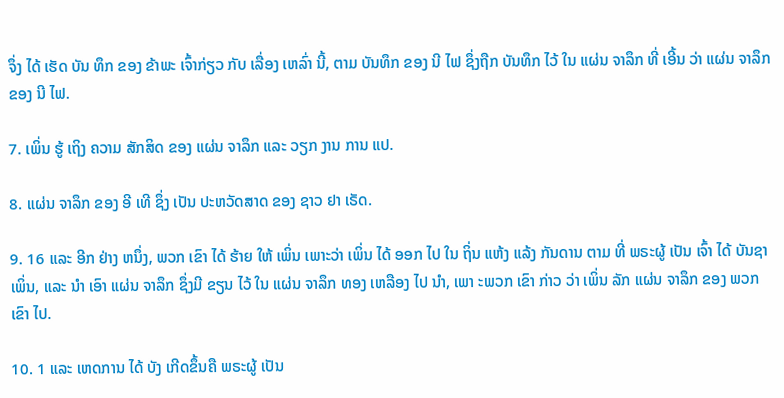ຈຶ່ງ ໄດ້ ເຮັດ ບັນ ທຶກ ຂອງ ຂ້າພະ ເຈົ້າກ່ຽວ ກັບ ເລື່ອງ ເຫລົ່າ ນີ້, ຕາມ ບັນທຶກ ຂອງ ນີ ໄຟ ຊຶ່ງຖືກ ບັນທຶກ ໄວ້ ໃນ ແຜ່ນ ຈາລຶກ ທີ່ ເອີ້ນ ວ່າ ແຜ່ນ ຈາລຶກ ຂອງ ນີ ໄຟ.

7. ເພິ່ນ ຮູ້ ເຖິງ ຄວາມ ສັກສິດ ຂອງ ແຜ່ນ ຈາລຶກ ແລະ ວຽກ ງານ ການ ແປ.

8. ແຜ່ນ ຈາລຶກ ຂອງ ອີ ເທີ ຊຶ່ງ ເປັນ ປະຫວັດສາດ ຂອງ ຊາວ ຢາ ເຣັດ.

9. 16 ແລະ ອີກ ຢ່າງ ຫນຶ່ງ, ພວກ ເຂົາ ໄດ້ ຮ້າຍ ໃຫ້ ເພິ່ນ ເພາະວ່າ ເພິ່ນ ໄດ້ ອອກ ໄປ ໃນ ຖິ່ນ ແຫ້ງ ແລ້ງ ກັນດານ ຕາມ ທີ່ ພຣະຜູ້ ເປັນ ເຈົ້າ ໄດ້ ບັນຊາ ເພິ່ນ, ແລະ ນໍາ ເອົາ ແຜ່ນ ຈາລຶກ ຊຶ່ງມີ ຂຽນ ໄວ້ ໃນ ແຜ່ນ ຈາລຶກ ທອງ ເຫລືອງ ໄປ ນໍາ, ເພາ ະພວກ ເຂົາ ກ່າວ ວ່າ ເພິ່ນ ລັກ ແຜ່ນ ຈາລຶກ ຂອງ ພວກ ເຂົາ ໄປ.

10. 1 ແລະ ເຫດການ ໄດ້ ບັງ ເກີດຂຶ້ນຄື ພຣະຜູ້ ເປັນ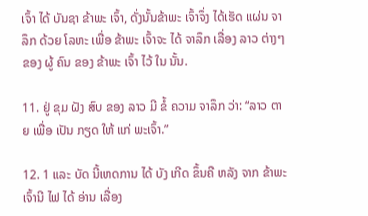ເຈົ້າ ໄດ້ ບັນຊາ ຂ້າພະ ເຈົ້າ, ດັ່ງນັ້ນຂ້າພະ ເຈົ້າຈຶ່ງ ໄດ້ເຮັດ ແຜ່ນ ຈາລຶກ ດ້ວຍ ໂລຫະ ເພື່ອ ຂ້າພະ ເຈົ້າຈະ ໄດ້ ຈາລຶກ ເລື່ອງ ລາວ ຕ່າງໆ ຂອງ ຜູ້ ຄົນ ຂອງ ຂ້າພະ ເຈົ້າ ໄວ້ ໃນ ນັ້ນ.

11. ຢູ່ ຂຸມ ຝັງ ສົບ ຂອງ ລາວ ມີ ຂໍ້ ຄວາມ ຈາລຶກ ວ່າ: “ລາວ ຕາຍ ເພື່ອ ເປັນ ກຽດ ໃຫ້ ແກ່ ພະເຈົ້າ.”

12. 1 ແລະ ບັດ ນີ້ເຫດການ ໄດ້ ບັງ ເກີດ ຂຶ້ນຄື ຫລັງ ຈາກ ຂ້າພະ ເຈົ້ານີ ໄຟ ໄດ້ ອ່ານ ເລື່ອງ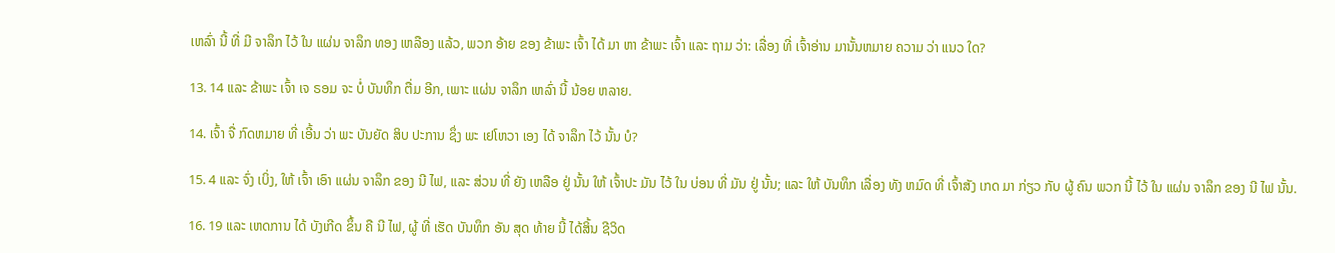ເຫລົ່າ ນີ້ ທີ່ ມີ ຈາລຶກ ໄວ້ ໃນ ແຜ່ນ ຈາລຶກ ທອງ ເຫລືອງ ແລ້ວ, ພວກ ອ້າຍ ຂອງ ຂ້າພະ ເຈົ້າ ໄດ້ ມາ ຫາ ຂ້າພະ ເຈົ້າ ແລະ ຖາມ ວ່າ: ເລື່ອງ ທີ່ ເຈົ້າອ່ານ ມານັ້ນຫມາຍ ຄວາມ ວ່າ ແນວ ໃດ?

13. 14 ແລະ ຂ້າພະ ເຈົ້າ ເຈ ຣອມ ຈະ ບໍ່ ບັນທຶກ ຕື່ມ ອີກ, ເພາະ ແຜ່ນ ຈາລຶກ ເຫລົ່າ ນີ້ ນ້ອຍ ຫລາຍ.

14. ເຈົ້າ ຈື່ ກົດຫມາຍ ທີ່ ເອີ້ນ ວ່າ ພະ ບັນຍັດ ສິບ ປະການ ຊຶ່ງ ພະ ເຢໂຫວາ ເອງ ໄດ້ ຈາລຶກ ໄວ້ ນັ້ນ ບໍ?

15. 4 ແລະ ຈົ່ງ ເບິ່ງ, ໃຫ້ ເຈົ້າ ເອົາ ແຜ່ນ ຈາລຶກ ຂອງ ນີ ໄຟ, ແລະ ສ່ວນ ທີ່ ຍັງ ເຫລືອ ຢູ່ ນັ້ນ ໃຫ້ ເຈົ້າປະ ມັນ ໄວ້ ໃນ ບ່ອນ ທີ່ ມັນ ຢູ່ ນັ້ນ; ແລະ ໃຫ້ ບັນທຶກ ເລື່ອງ ທັງ ຫມົດ ທີ່ ເຈົ້າສັງ ເກດ ມາ ກ່ຽວ ກັບ ຜູ້ ຄົນ ພວກ ນີ້ ໄວ້ ໃນ ແຜ່ນ ຈາລຶກ ຂອງ ນີ ໄຟ ນັ້ນ.

16. 19 ແລະ ເຫດການ ໄດ້ ບັງເກີດ ຂຶ້ນ ຄື ນີ ໄຟ, ຜູ້ ທີ່ ເຮັດ ບັນທຶກ ອັນ ສຸດ ທ້າຍ ນີ້ ໄດ້ສິ້ນ ຊີວິດ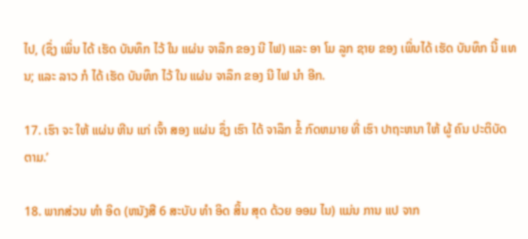ໄປ, (ຊຶ່ງ ເພິ່ນ ໄດ້ ເຮັດ ບັນທຶກ ໄວ້ ໃນ ແຜ່ນ ຈາລຶກ ຂອງ ນີ ໄຟ) ແລະ ອາ ໂມ ລູກ ຊາຍ ຂອງ ເພິ່ນໄດ້ ເຮັດ ບັນທຶກ ນີ້ ແທນ; ແລະ ລາວ ກໍ ໄດ້ ເຮັດ ບັນທຶກ ໄວ້ ໃນ ແຜ່ນ ຈາລຶກ ຂອງ ນີ ໄຟ ນໍາ ອີກ.

17. ເຮົາ ຈະ ໃຫ້ ແຜ່ນ ຫີນ ແກ່ ເຈົ້າ ສອງ ແຜ່ນ ຊຶ່ງ ເຮົາ ໄດ້ ຈາລຶກ ຂໍ້ ກົດຫມາຍ ທີ່ ເຮົາ ປາຖະຫນາ ໃຫ້ ຜູ້ ຄົນ ປະຕິບັດ ຕາມ.’

18. ພາກສ່ວນ ທໍາ ອິດ (ຫນັງສື 6 ສະບັບ ທໍາ ອິດ ສິ້ນ ສຸດ ດ້ວຍ ອອມ ໄນ) ແມ່ນ ການ ແປ ຈາກ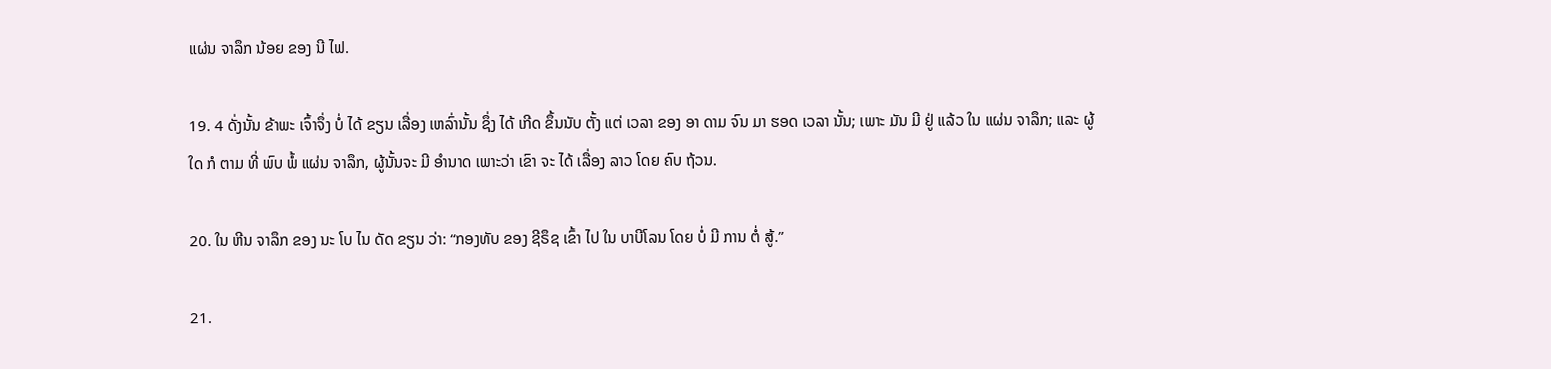ແຜ່ນ ຈາລຶກ ນ້ອຍ ຂອງ ນີ ໄຟ.

19. 4 ດັ່ງນັ້ນ ຂ້າພະ ເຈົ້າຈຶ່ງ ບໍ່ ໄດ້ ຂຽນ ເລື່ອງ ເຫລົ່ານັ້ນ ຊຶ່ງ ໄດ້ ເກີດ ຂຶ້ນນັບ ຕັ້ງ ແຕ່ ເວລາ ຂອງ ອາ ດາມ ຈົນ ມາ ຮອດ ເວລາ ນັ້ນ; ເພາະ ມັນ ມີ ຢູ່ ແລ້ວ ໃນ ແຜ່ນ ຈາລຶກ; ແລະ ຜູ້ ໃດ ກໍ ຕາມ ທີ່ ພົບ ພໍ້ ແຜ່ນ ຈາລຶກ, ຜູ້ນັ້ນຈະ ມີ ອໍານາດ ເພາະວ່າ ເຂົາ ຈະ ໄດ້ ເລື່ອງ ລາວ ໂດຍ ຄົບ ຖ້ວນ.

20. ໃນ ຫີນ ຈາລຶກ ຂອງ ນະ ໂບ ໄນ ດັດ ຂຽນ ວ່າ: “ກອງທັບ ຂອງ ຊີຣຶຊ ເຂົ້າ ໄປ ໃນ ບາບີໂລນ ໂດຍ ບໍ່ ມີ ການ ຕໍ່ ສູ້.”

21.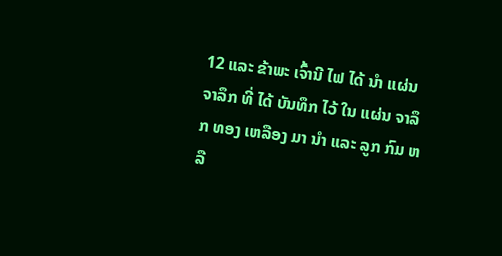12 ແລະ ຂ້າພະ ເຈົ້ານີ ໄຟ ໄດ້ ນໍາ ແຜ່ນ ຈາລຶກ ທີ່ ໄດ້ ບັນທຶກ ໄວ້ ໃນ ແຜ່ນ ຈາລຶກ ທອງ ເຫລືອງ ມາ ນໍາ ແລະ ລູກ ກົມ ຫລື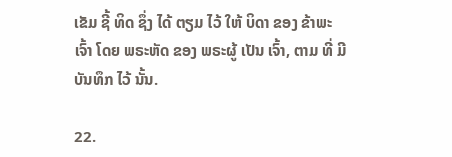ເຂັມ ຊີ້ ທິດ ຊຶ່ງ ໄດ້ ຕຽມ ໄວ້ ໃຫ້ ບິດາ ຂອງ ຂ້າພະ ເຈົ້າ ໂດຍ ພຣະຫັດ ຂອງ ພຣະຜູ້ ເປັນ ເຈົ້າ, ຕາມ ທີ່ ມີ ບັນທຶກ ໄວ້ ນັ້ນ.

22.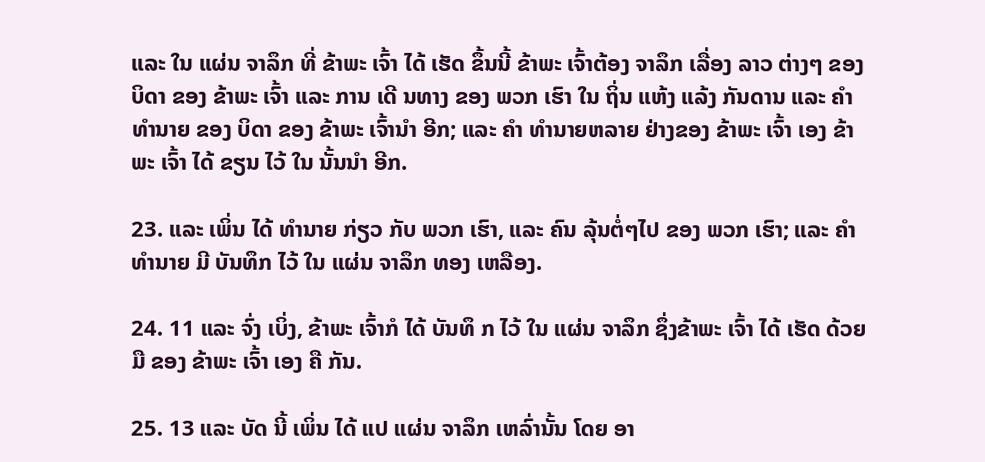ແລະ ໃນ ແຜ່ນ ຈາລຶກ ທີ່ ຂ້າພະ ເຈົ້າ ໄດ້ ເຮັດ ຂຶ້ນນີ້ ຂ້າພະ ເຈົ້າຕ້ອງ ຈາລຶກ ເລື່ອງ ລາວ ຕ່າງໆ ຂອງ ບິດາ ຂອງ ຂ້າພະ ເຈົ້າ ແລະ ການ ເດີ ນທາງ ຂອງ ພວກ ເຮົາ ໃນ ຖິ່ນ ແຫ້ງ ແລ້ງ ກັນດານ ແລະ ຄໍາ ທໍານາຍ ຂອງ ບິດາ ຂອງ ຂ້າພະ ເຈົ້ານໍາ ອີກ; ແລະ ຄໍາ ທໍານາຍຫລາຍ ຢ່າງຂອງ ຂ້າພະ ເຈົ້າ ເອງ ຂ້າພະ ເຈົ້າ ໄດ້ ຂຽນ ໄວ້ ໃນ ນັ້ນນໍາ ອີກ.

23. ແລະ ເພິ່ນ ໄດ້ ທໍານາຍ ກ່ຽວ ກັບ ພວກ ເຮົາ, ແລະ ຄົນ ລຸ້ນຕໍ່ໆໄປ ຂອງ ພວກ ເຮົາ; ແລະ ຄໍາ ທໍານາຍ ມີ ບັນທຶກ ໄວ້ ໃນ ແຜ່ນ ຈາລຶກ ທອງ ເຫລືອງ.

24. 11 ແລະ ຈົ່ງ ເບິ່ງ, ຂ້າພະ ເຈົ້າກໍ ໄດ້ ບັນທຶ ກ ໄວ້ ໃນ ແຜ່ນ ຈາລຶກ ຊຶ່ງຂ້າພະ ເຈົ້າ ໄດ້ ເຮັດ ດ້ວຍ ມື ຂອງ ຂ້າພະ ເຈົ້າ ເອງ ຄື ກັນ.

25. 13 ແລະ ບັດ ນີ້ ເພິ່ນ ໄດ້ ແປ ແຜ່ນ ຈາລຶກ ເຫລົ່ານັ້ນ ໂດຍ ອາ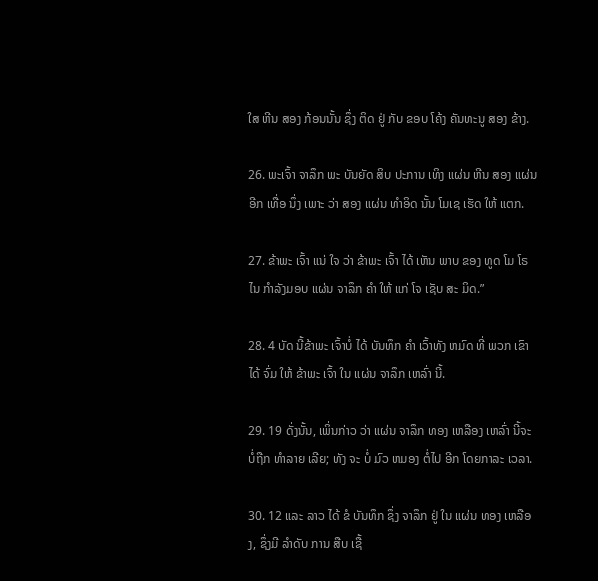ໃສ ຫີນ ສອງ ກ້ອນນັ້ນ ຊຶ່ງ ຕິດ ຢູ່ ກັບ ຂອບ ໂຄ້ງ ຄັນທະນູ ສອງ ຂ້າງ.

26. ພະເຈົ້າ ຈາລຶກ ພະ ບັນຍັດ ສິບ ປະການ ເທິງ ແຜ່ນ ຫີນ ສອງ ແຜ່ນ ອີກ ເທື່ອ ນຶ່ງ ເພາະ ວ່າ ສອງ ແຜ່ນ ທໍາອິດ ນັ້ນ ໂມເຊ ເຮັດ ໃຫ້ ແຕກ.

27. ຂ້າພະ ເຈົ້າ ແນ່ ໃຈ ວ່າ ຂ້າພະ ເຈົ້າ ໄດ້ ເຫັນ ພາບ ຂອງ ທູດ ໂມ ໂຣ ໄນ ກໍາລັງມອບ ແຜ່ນ ຈາລຶກ ຄໍາ ໃຫ້ ແກ່ ໂຈ ເຊັບ ສະ ມິດ.”

28. 4 ບັດ ນີ້ຂ້າພະ ເຈົ້າບໍ່ ໄດ້ ບັນທຶກ ຄໍາ ເວົ້າທັງ ຫມົດ ທີ່ ພວກ ເຂົາ ໄດ້ ຈົ່ມ ໃຫ້ ຂ້າພະ ເຈົ້າ ໃນ ແຜ່ນ ຈາລຶກ ເຫລົ່າ ນີ້.

29. 19 ດັ່ງນັ້ນ, ເພິ່ນກ່າວ ວ່າ ແຜ່ນ ຈາລຶກ ທອງ ເຫລືອງ ເຫລົ່າ ນີ້ຈະ ບໍ່ຖືກ ທໍາລາຍ ເລີຍ; ທັງ ຈະ ບໍ່ ມົວ ຫມອງ ຕໍ່ໄປ ອີກ ໂດຍກາລະ ເວລາ.

30. 12 ແລະ ລາວ ໄດ້ ຂໍ ບັນທຶກ ຊຶ່ງ ຈາລຶກ ຢູ່ ໃນ ແຜ່ນ ທອງ ເຫລືອງ, ຊຶ່ງມີ ລໍາດັບ ການ ສືບ ເຊື້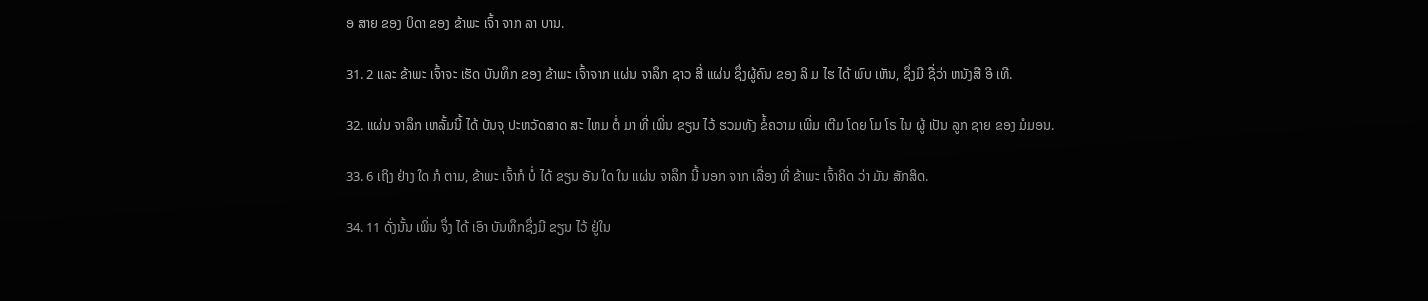ອ ສາຍ ຂອງ ບິດາ ຂອງ ຂ້າພະ ເຈົ້າ ຈາກ ລາ ບານ.

31. 2 ແລະ ຂ້າພະ ເຈົ້າຈະ ເຮັດ ບັນທຶກ ຂອງ ຂ້າພະ ເຈົ້າຈາກ ແຜ່ນ ຈາລຶກ ຊາວ ສີ່ ແຜ່ນ ຊຶ່ງຜູ້ຄົນ ຂອງ ລິ ມ ໄຮ ໄດ້ ພົບ ເຫັນ, ຊຶ່ງມີ ຊື່ວ່າ ຫນັງສື ອີ ເທີ.

32. ແຜ່ນ ຈາລຶກ ເຫລັ້ມນີ້ ໄດ້ ບັນຈຸ ປະຫວັດສາດ ສະ ໄຫມ ຕໍ່ ມາ ທີ່ ເພິ່ນ ຂຽນ ໄວ້ ຮວມທັງ ຂໍ້ຄວາມ ເພີ່ມ ເຕີມ ໂດຍ ໂມ ໂຣ ໄນ ຜູ້ ເປັນ ລູກ ຊາຍ ຂອງ ມໍມອນ.

33. 6 ເຖິງ ຢ່າງ ໃດ ກໍ ຕາມ, ຂ້າພະ ເຈົ້າກໍ ບໍ່ ໄດ້ ຂຽນ ອັນ ໃດ ໃນ ແຜ່ນ ຈາລຶກ ນີ້ ນອກ ຈາກ ເລື່ອງ ທີ່ ຂ້າພະ ເຈົ້າຄິດ ວ່າ ມັນ ສັກສິດ.

34. 11 ດັ່ງນັ້ນ ເພິ່ນ ຈຶ່ງ ໄດ້ ເອົາ ບັນທຶກຊຶ່ງມີ ຂຽນ ໄວ້ ຢູ່ໃນ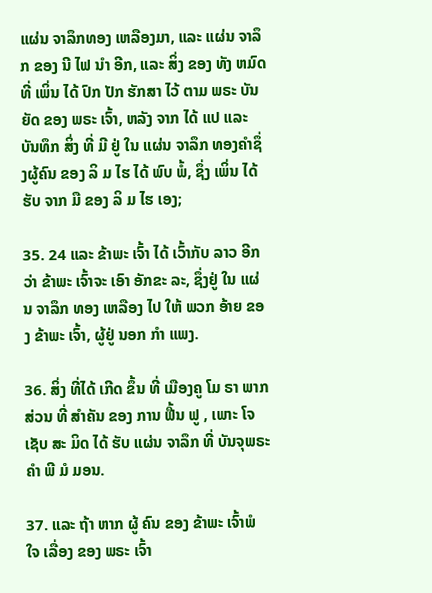ແຜ່ນ ຈາລຶກທອງ ເຫລືອງມາ, ແລະ ແຜ່ນ ຈາລຶກ ຂອງ ນີ ໄຟ ນໍາ ອີກ, ແລະ ສິ່ງ ຂອງ ທັງ ຫມົດ ທີ່ ເພິ່ນ ໄດ້ ປົກ ປັກ ຮັກສາ ໄວ້ ຕາມ ພຣະ ບັນຍັດ ຂອງ ພຣະ ເຈົ້າ, ຫລັງ ຈາກ ໄດ້ ແປ ແລະ ບັນທຶກ ສິ່ງ ທີ່ ມີ ຢູ່ ໃນ ແຜ່ນ ຈາລຶກ ທອງຄໍາຊຶ່ງຜູ້ຄົນ ຂອງ ລິ ມ ໄຮ ໄດ້ ພົບ ພໍ້, ຊຶ່ງ ເພິ່ນ ໄດ້ ຮັບ ຈາກ ມື ຂອງ ລິ ມ ໄຮ ເອງ;

35. 24 ແລະ ຂ້າພະ ເຈົ້າ ໄດ້ ເວົ້າກັບ ລາວ ອີກ ວ່າ ຂ້າພະ ເຈົ້າຈະ ເອົາ ອັກຂະ ລະ, ຊຶ່ງຢູ່ ໃນ ແຜ່ນ ຈາລຶກ ທອງ ເຫລືອງ ໄປ ໃຫ້ ພວກ ອ້າຍ ຂອງ ຂ້າພະ ເຈົ້າ, ຜູ້ຢູ່ ນອກ ກໍາ ແພງ.

36. ສິ່ງ ທີ່ໄດ້ ເກີດ ຂຶ້ນ ທີ່ ເມືອງຄູ ໂມ ຣາ ພາກ ສ່ວນ ທີ່ ສໍາຄັນ ຂອງ ການ ຟື້ນ ຟູ , ເພາະ ໂຈ ເຊັບ ສະ ມິດ ໄດ້ ຮັບ ແຜ່ນ ຈາລຶກ ທີ່ ບັນຈຸພຣະ ຄໍາ ພີ ມໍ ມອນ.

37. ແລະ ຖ້າ ຫາກ ຜູ້ ຄົນ ຂອງ ຂ້າພະ ເຈົ້າພໍ ໃຈ ເລື່ອງ ຂອງ ພຣະ ເຈົ້າ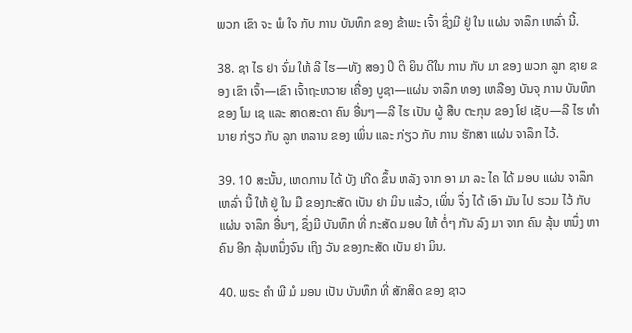ພວກ ເຂົາ ຈະ ພໍ ໃຈ ກັບ ການ ບັນທຶກ ຂອງ ຂ້າພະ ເຈົ້າ ຊຶ່ງມີ ຢູ່ ໃນ ແຜ່ນ ຈາລຶກ ເຫລົ່າ ນີ້.

38. ຊາ ໄຣ ຢາ ຈົ່ມ ໃຫ້ ລີ ໄຮ—ທັງ ສອງ ປິ ຕິ ຍິນ ດີໃນ ການ ກັບ ມາ ຂອງ ພວກ ລູກ ຊາຍ ຂອງ ເຂົາ ເຈົ້າ—ເຂົາ ເຈົ້າຖະຫວາຍ ເຄື່ອງ ບູຊາ—ແຜ່ນ ຈາລຶກ ທອງ ເຫລືອງ ບັນຈຸ ການ ບັນທຶກ ຂອງ ໂມ ເຊ ແລະ ສາດສະດາ ຄົນ ອື່ນໆ—ລີ ໄຮ ເປັນ ຜູ້ ສືບ ຕະກຸນ ຂອງ ໂຢ ເຊັບ—ລີ ໄຮ ທໍາ ນາຍ ກ່ຽວ ກັບ ລູກ ຫລານ ຂອງ ເພິ່ນ ແລະ ກ່ຽວ ກັບ ການ ຮັກສາ ແຜ່ນ ຈາລຶກ ໄວ້.

39. 10 ສະນັ້ນ, ເຫດການ ໄດ້ ບັງ ເກີດ ຂຶ້ນ ຫລັງ ຈາກ ອາ ມາ ລະ ໄຄ ໄດ້ ມອບ ແຜ່ນ ຈາລຶກ ເຫລົ່າ ນີ້ ໃຫ້ ຢູ່ ໃນ ມື ຂອງກະສັດ ເບັນ ຢາ ມິນ ແລ້ວ, ເພິ່ນ ຈຶ່ງ ໄດ້ ເອົາ ມັນ ໄປ ຮວມ ໄວ້ ກັບ ແຜ່ນ ຈາລຶກ ອື່ນໆ, ຊຶ່ງມີ ບັນທຶກ ທີ່ ກະສັດ ມອບ ໃຫ້ ຕໍ່ໆ ກັນ ລົງ ມາ ຈາກ ຄົນ ລຸ້ນ ຫນຶ່ງ ຫາ ຄົນ ອີກ ລຸ້ນຫນຶ່ງຈົນ ເຖິງ ວັນ ຂອງກະສັດ ເບັນ ຢາ ມິນ.

40. ພຣະ ຄໍາ ພີ ມໍ ມອນ ເປັນ ບັນທຶກ ທີ່ ສັກສິດ ຂອງ ຊາວ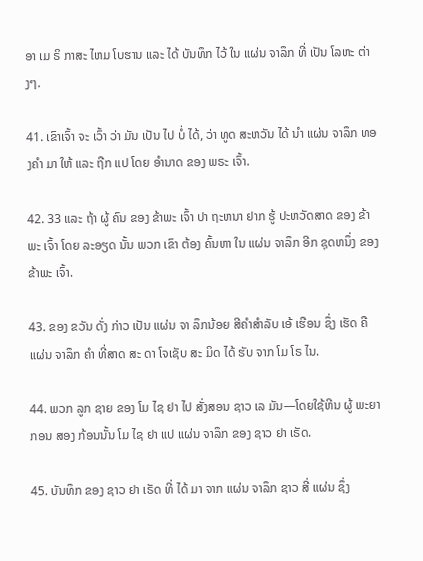ອາ ເມ ຣິ ກາສະ ໄຫມ ໂບຮານ ແລະ ໄດ້ ບັນທຶກ ໄວ້ ໃນ ແຜ່ນ ຈາລຶກ ທີ່ ເປັນ ໂລຫະ ຕ່າງໆ.

41. ເຂົາເຈົ້າ ຈະ ເວົ້າ ວ່າ ມັນ ເປັນ ໄປ ບໍ່ ໄດ້, ວ່າ ທູດ ສະຫວັນ ໄດ້ ນໍາ ແຜ່ນ ຈາລຶກ ທອງຄໍາ ມາ ໃຫ້ ແລະ ຖືກ ແປ ໂດຍ ອໍານາດ ຂອງ ພຣະ ເຈົ້າ.

42. 33 ແລະ ຖ້າ ຜູ້ ຄົນ ຂອງ ຂ້າພະ ເຈົ້າ ປາ ຖະຫນາ ຢາກ ຮູ້ ປະຫວັດສາດ ຂອງ ຂ້າພະ ເຈົ້າ ໂດຍ ລະອຽດ ນັ້ນ ພວກ ເຂົາ ຕ້ອງ ຄົ້ນຫາ ໃນ ແຜ່ນ ຈາລຶກ ອີກ ຊຸດຫນຶ່ງ ຂອງ ຂ້າພະ ເຈົ້າ.

43. ຂອງ ຂວັນ ດັ່ງ ກ່າວ ເປັນ ແຜ່ນ ຈາ ລຶກນ້ອຍ ສີຄໍາສໍາລັບ ເອ້ ເຮືອນ ຊຶ່ງ ເຮັດ ຄື ແຜ່ນ ຈາລຶກ ຄໍາ ທີ່ສາດ ສະ ດາ ໂຈເຊັບ ສະ ມິດ ໄດ້ ຮັບ ຈາກ ໂມ ໂຣ ໄນ.

44. ພວກ ລູກ ຊາຍ ຂອງ ໂມ ໄຊ ຢາ ໄປ ສັ່ງສອນ ຊາວ ເລ ມັນ—ໂດຍໃຊ້ຫີນ ຜູ້ ພະຍາ ກອນ ສອງ ກ້ອນນັ້ນ ໂມ ໄຊ ຢາ ແປ ແຜ່ນ ຈາລຶກ ຂອງ ຊາວ ຢາ ເຣັດ.

45. ບັນທຶກ ຂອງ ຊາວ ຢາ ເຣັດ ທີ່ ໄດ້ ມາ ຈາກ ແຜ່ນ ຈາລຶກ ຊາວ ສີ່ ແຜ່ນ ຊຶ່ງ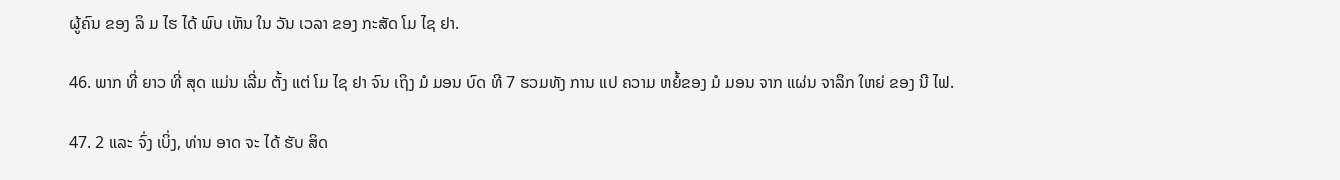ຜູ້ຄົນ ຂອງ ລິ ມ ໄຮ ໄດ້ ພົບ ເຫັນ ໃນ ວັນ ເວລາ ຂອງ ກະສັດ ໂມ ໄຊ ຢາ.

46. ພາກ ທີ່ ຍາວ ທີ່ ສຸດ ແມ່ນ ເລີ່ມ ຕັ້ງ ແຕ່ ໂມ ໄຊ ຢາ ຈົນ ເຖິງ ມໍ ມອນ ບົດ ທີ 7 ຮວມທັງ ການ ແປ ຄວາມ ຫຍໍ້ຂອງ ມໍ ມອນ ຈາກ ແຜ່ນ ຈາລຶກ ໃຫຍ່ ຂອງ ນີ ໄຟ.

47. 2 ແລະ ຈົ່ງ ເບິ່ງ, ທ່ານ ອາດ ຈະ ໄດ້ ຮັບ ສິດ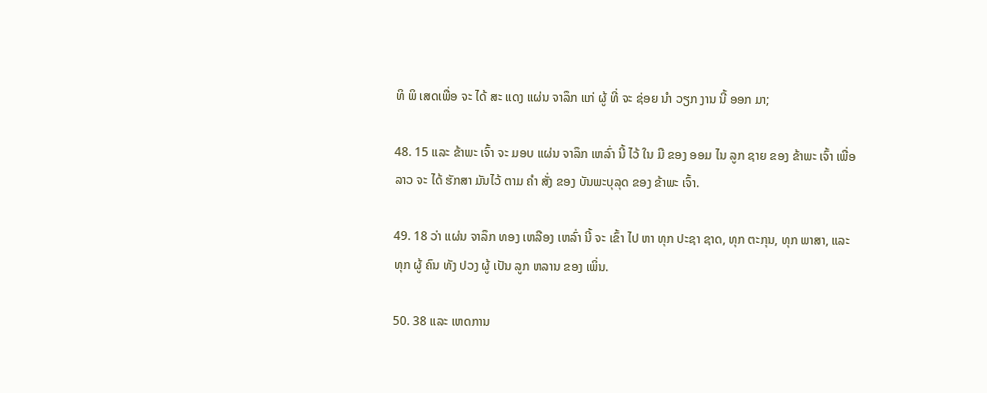ທິ ພິ ເສດເພື່ອ ຈະ ໄດ້ ສະ ແດງ ແຜ່ນ ຈາລຶກ ແກ່ ຜູ້ ທີ່ ຈະ ຊ່ອຍ ນໍາ ວຽກ ງານ ນີ້ ອອກ ມາ;

48. 15 ແລະ ຂ້າພະ ເຈົ້າ ຈະ ມອບ ແຜ່ນ ຈາລຶກ ເຫລົ່າ ນີ້ ໄວ້ ໃນ ມື ຂອງ ອອມ ໄນ ລູກ ຊາຍ ຂອງ ຂ້າພະ ເຈົ້າ ເພື່ອ ລາວ ຈະ ໄດ້ ຮັກສາ ມັນໄວ້ ຕາມ ຄໍາ ສັ່ງ ຂອງ ບັນພະບຸລຸດ ຂອງ ຂ້າພະ ເຈົ້າ.

49. 18 ວ່າ ແຜ່ນ ຈາລຶກ ທອງ ເຫລືອງ ເຫລົ່າ ນີ້ ຈະ ເຂົ້າ ໄປ ຫາ ທຸກ ປະຊາ ຊາດ, ທຸກ ຕະກຸນ, ທຸກ ພາສາ, ແລະ ທຸກ ຜູ້ ຄົນ ທັງ ປວງ ຜູ້ ເປັນ ລູກ ຫລານ ຂອງ ເພິ່ນ.

50. 38 ແລະ ເຫດການ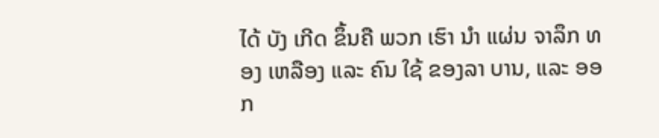ໄດ້ ບັງ ເກີດ ຂຶ້ນຄື ພວກ ເຮົາ ນໍາ ແຜ່ນ ຈາລຶກ ທອງ ເຫລືອງ ແລະ ຄົນ ໃຊ້ ຂອງລາ ບານ, ແລະ ອອກ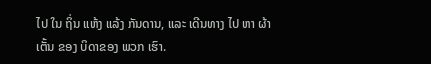ໄປ ໃນ ຖິ່ນ ແຫ້ງ ແລ້ງ ກັນດານ, ແລະ ເດີນທາງ ໄປ ຫາ ຜ້າ ເຕັ້ນ ຂອງ ບິດາຂອງ ພວກ ເຮົາ.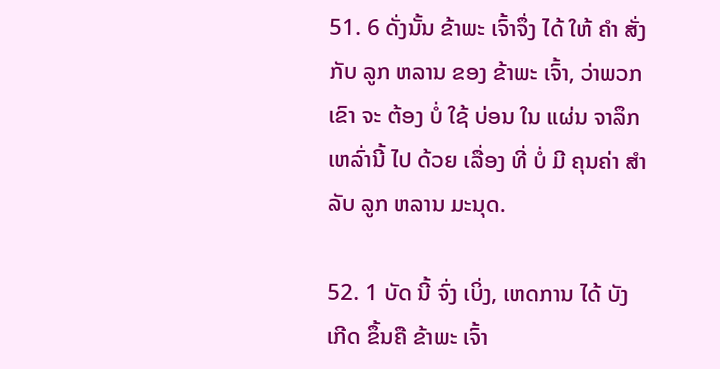51. 6 ດັ່ງນັ້ນ ຂ້າພະ ເຈົ້າຈຶ່ງ ໄດ້ ໃຫ້ ຄໍາ ສັ່ງ ກັບ ລູກ ຫລານ ຂອງ ຂ້າພະ ເຈົ້າ, ວ່າພວກ ເຂົາ ຈະ ຕ້ອງ ບໍ່ ໃຊ້ ບ່ອນ ໃນ ແຜ່ນ ຈາລຶກ ເຫລົ່ານີ້ ໄປ ດ້ວຍ ເລື່ອງ ທີ່ ບໍ່ ມີ ຄຸນຄ່າ ສໍາລັບ ລູກ ຫລານ ມະນຸດ.

52. 1 ບັດ ນີ້ ຈົ່ງ ເບິ່ງ, ເຫດການ ໄດ້ ບັງ ເກີດ ຂຶ້ນຄື ຂ້າພະ ເຈົ້າ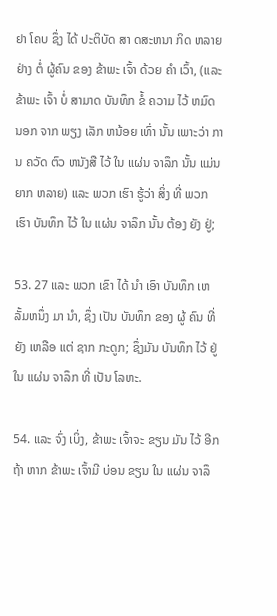ຢາ ໂຄບ ຊຶ່ງ ໄດ້ ປະຕິບັດ ສາ ດສະຫນາ ກິດ ຫລາຍ ຢ່າງ ຕໍ່ ຜູ້ຄົນ ຂອງ ຂ້າພະ ເຈົ້າ ດ້ວຍ ຄໍາ ເວົ້າ, (ແລະ ຂ້າພະ ເຈົ້າ ບໍ່ ສາມາດ ບັນທຶກ ຂໍ້ ຄວາມ ໄວ້ ຫມົດ ນອກ ຈາກ ພຽງ ເລັກ ຫນ້ອຍ ເທົ່າ ນັ້ນ ເພາະວ່າ ການ ຄວັດ ຕົວ ຫນັງສື ໄວ້ ໃນ ແຜ່ນ ຈາລຶກ ນັ້ນ ແມ່ນ ຍາກ ຫລາຍ) ແລະ ພວກ ເຮົາ ຮູ້ວ່າ ສິ່ງ ທີ່ ພວກ ເຮົາ ບັນທຶກ ໄວ້ ໃນ ແຜ່ນ ຈາລຶກ ນັ້ນ ຕ້ອງ ຍັງ ຢູ່;

53. 27 ແລະ ພວກ ເຂົາ ໄດ້ ນໍາ ເອົາ ບັນທຶກ ເຫລັ້ມຫນຶ່ງ ມາ ນໍາ, ຊຶ່ງ ເປັນ ບັນທຶກ ຂອງ ຜູ້ ຄົນ ທີ່ ຍັງ ເຫລືອ ແຕ່ ຊາກ ກະດູກ; ຊຶ່ງມັນ ບັນທຶກ ໄວ້ ຢູ່ ໃນ ແຜ່ນ ຈາລຶກ ທີ່ ເປັນ ໂລຫະ.

54. ແລະ ຈົ່ງ ເບິ່ງ, ຂ້າພະ ເຈົ້າຈະ ຂຽນ ມັນ ໄວ້ ອີກ ຖ້າ ຫາກ ຂ້າພະ ເຈົ້າມີ ບ່ອນ ຂຽນ ໃນ ແຜ່ນ ຈາລຶ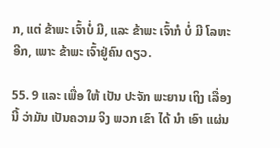ກ, ແຕ່ ຂ້າພະ ເຈົ້າບໍ່ ມີ, ແລະ ຂ້າພະ ເຈົ້າກໍ ບໍ່ ມີ ໂລຫະ ອີກ, ເພາະ ຂ້າພະ ເຈົ້າຢູ່ຄົນ ດຽວ.

55. 9 ແລະ ເພື່ອ ໃຫ້ ເປັນ ປະຈັກ ພະຍານ ເຖິງ ເລື່ອງ ນີ້ ວ່າມັນ ເປັນຄວາມ ຈິງ ພວກ ເຂົາ ໄດ້ ນໍາ ເອົາ ແຜ່ນ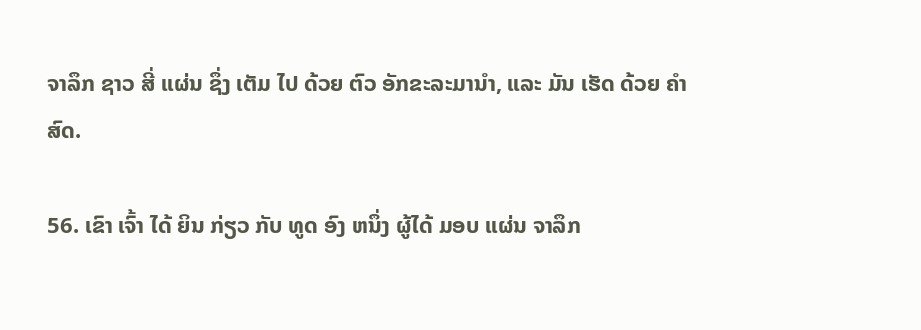ຈາລຶກ ຊາວ ສີ່ ແຜ່ນ ຊຶ່ງ ເຕັມ ໄປ ດ້ວຍ ຕົວ ອັກຂະລະມານໍາ, ແລະ ມັນ ເຮັດ ດ້ວຍ ຄໍາ ສົດ.

56. ເຂົາ ເຈົ້າ ໄດ້ ຍິນ ກ່ຽວ ກັບ ທູດ ອົງ ຫນຶ່ງ ຜູ້ໄດ້ ມອບ ແຜ່ນ ຈາລຶກ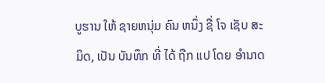ບູຮານ ໃຫ້ ຊາຍຫນຸ່ມ ຄົນ ຫນຶ່ງ ຊື່ ໂຈ ເຊັບ ສະ ມິດ, ເປັນ ບັນທຶກ ທີ່ ໄດ້ ຖືກ ແປ ໂດຍ ອໍານາດ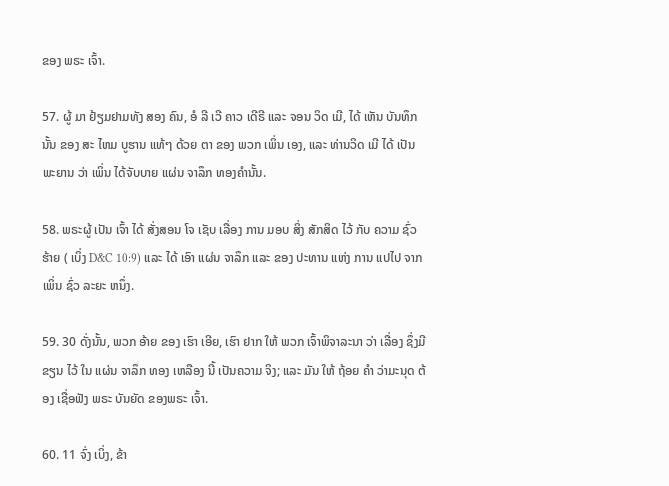ຂອງ ພຣະ ເຈົ້າ.

57. ຜູ້ ມາ ຢ້ຽມຢາມທັງ ສອງ ຄົນ, ອໍ ລີ ເວີ ຄາວ ເດີຣີ ແລະ ຈອນ ວິດ ເມີ, ໄດ້ ເຫັນ ບັນທຶກ ນັ້ນ ຂອງ ສະ ໄຫມ ບູຮານ ແທ້ໆ ດ້ວຍ ຕາ ຂອງ ພວກ ເພິ່ນ ເອງ, ແລະ ທ່ານວິດ ເມີ ໄດ້ ເປັນ ພະຍານ ວ່າ ເພິ່ນ ໄດ້ຈັບບາຍ ແຜ່ນ ຈາລຶກ ທອງຄໍານັ້ນ.

58. ພຣະຜູ້ ເປັນ ເຈົ້າ ໄດ້ ສັ່ງສອນ ໂຈ ເຊັບ ເລື່ອງ ການ ມອບ ສິ່ງ ສັກສິດ ໄວ້ ກັບ ຄວາມ ຊົ່ວ ຮ້າຍ ( ເບິ່ງ D&C 10:9) ແລະ ໄດ້ ເອົາ ແຜ່ນ ຈາລຶກ ແລະ ຂອງ ປະທານ ແຫ່ງ ການ ແປໄປ ຈາກ ເພິ່ນ ຊົ່ວ ລະຍະ ຫນຶ່ງ.

59. 30 ດັ່ງນັ້ນ, ພວກ ອ້າຍ ຂອງ ເຮົາ ເອີຍ, ເຮົາ ຢາກ ໃຫ້ ພວກ ເຈົ້າພິຈາລະນາ ວ່າ ເລື່ອງ ຊຶ່ງມີ ຂຽນ ໄວ້ ໃນ ແຜ່ນ ຈາລຶກ ທອງ ເຫລືອງ ນີ້ ເປັນຄວາມ ຈິງ; ແລະ ມັນ ໃຫ້ ຖ້ອຍ ຄໍາ ວ່າມະນຸດ ຕ້ອງ ເຊື່ອຟັງ ພຣະ ບັນຍັດ ຂອງພຣະ ເຈົ້າ.

60. 11 ຈົ່ງ ເບິ່ງ, ຂ້າ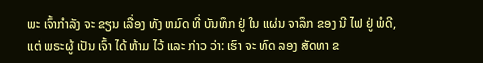ພະ ເຈົ້າກໍາລັງ ຈະ ຂຽນ ເລື່ອງ ທັງ ຫມົດ ທີ່ ບັນທຶກ ຢູ່ ໃນ ແຜ່ນ ຈາລຶກ ຂອງ ນີ ໄຟ ຢູ່ ພໍດີ, ແຕ່ ພຣະຜູ້ ເປັນ ເຈົ້າ ໄດ້ ຫ້າມ ໄວ້ ແລະ ກ່າວ ວ່າ: ເຮົາ ຈະ ທົດ ລອງ ສັດທາ ຂ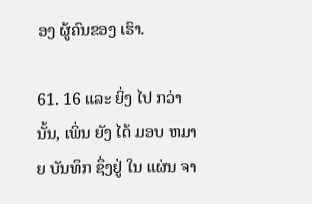ອງ ຜູ້ຄົນຂອງ ເຮົາ.

61. 16 ແລະ ຍິ່ງ ໄປ ກວ່າ ນັ້ນ, ເພິ່ນ ຍັງ ໄດ້ ມອບ ຫມາຍ ບັນທຶກ ຊຶ່ງຢູ່ ໃນ ແຜ່ນ ຈາ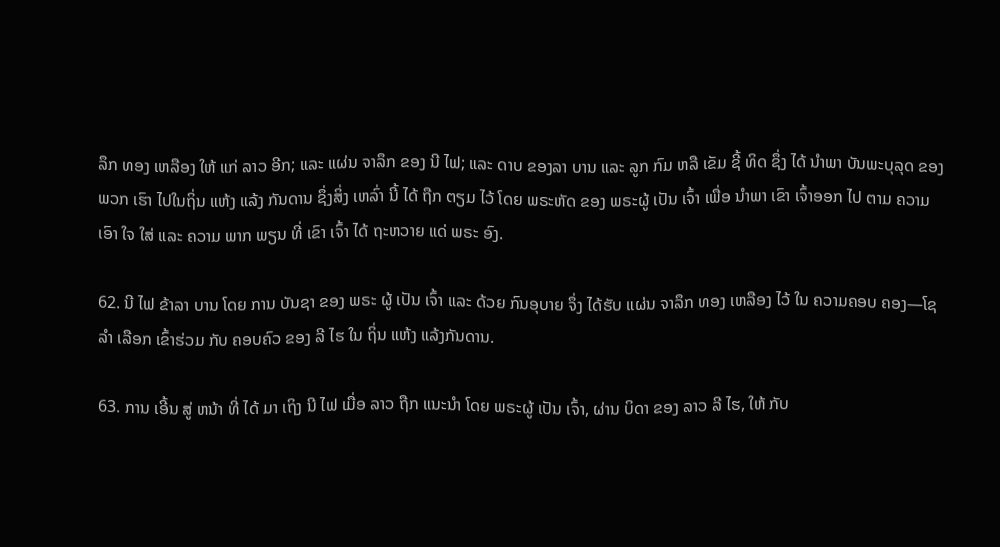ລຶກ ທອງ ເຫລືອງ ໃຫ້ ແກ່ ລາວ ອີກ; ແລະ ແຜ່ນ ຈາລຶກ ຂອງ ນີ ໄຟ; ແລະ ດາບ ຂອງລາ ບານ ແລະ ລູກ ກົມ ຫລື ເຂັມ ຊີ້ ທິດ ຊຶ່ງ ໄດ້ ນໍາພາ ບັນພະບຸລຸດ ຂອງ ພວກ ເຮົາ ໄປໃນຖິ່ນ ແຫ້ງ ແລ້ງ ກັນດານ ຊຶ່ງສິ່ງ ເຫລົ່າ ນີ້ ໄດ້ ຖືກ ຕຽມ ໄວ້ ໂດຍ ພຣະຫັດ ຂອງ ພຣະຜູ້ ເປັນ ເຈົ້າ ເພື່ອ ນໍາພາ ເຂົາ ເຈົ້າອອກ ໄປ ຕາມ ຄວາມ ເອົາ ໃຈ ໃສ່ ແລະ ຄວາມ ພາກ ພຽນ ທີ່ ເຂົາ ເຈົ້າ ໄດ້ ຖະຫວາຍ ແດ່ ພຣະ ອົງ.

62. ນີ ໄຟ ຂ້າລາ ບານ ໂດຍ ການ ບັນຊາ ຂອງ ພຣະ ຜູ້ ເປັນ ເຈົ້າ ແລະ ດ້ວຍ ກົນອຸບາຍ ຈຶ່ງ ໄດ້ຮັບ ແຜ່ນ ຈາລຶກ ທອງ ເຫລືອງ ໄວ້ ໃນ ຄວາມຄອບ ຄອງ—ໂຊ ລໍາ ເລືອກ ເຂົ້າຮ່ວມ ກັບ ຄອບຄົວ ຂອງ ລີ ໄຮ ໃນ ຖິ່ນ ແຫ້ງ ແລ້ງກັນດານ.

63. ການ ເອີ້ນ ສູ່ ຫນ້າ ທີ່ ໄດ້ ມາ ເຖິງ ນີ ໄຟ ເມື່ອ ລາວ ຖືກ ແນະນໍາ ໂດຍ ພຣະຜູ້ ເປັນ ເຈົ້າ, ຜ່ານ ບິດາ ຂອງ ລາວ ລີ ໄຮ, ໃຫ້ ກັບ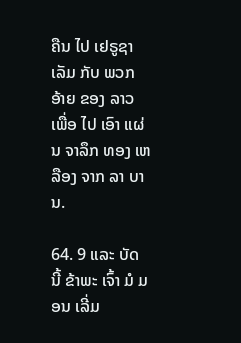ຄືນ ໄປ ເຢຣູຊາ ເລັມ ກັບ ພວກ ອ້າຍ ຂອງ ລາວ ເພື່ອ ໄປ ເອົາ ແຜ່ນ ຈາລຶກ ທອງ ເຫລືອງ ຈາກ ລາ ບານ.

64. 9 ແລະ ບັດ ນີ້ ຂ້າພະ ເຈົ້າ ມໍ ມອນ ເລີ່ມ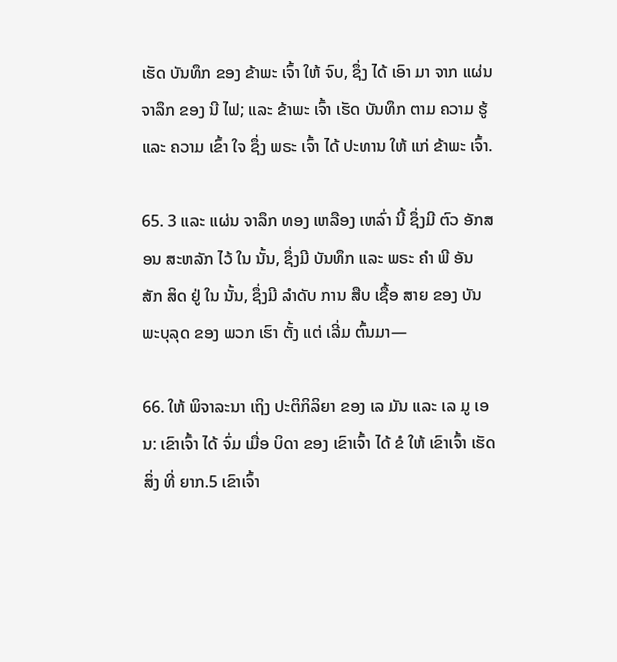ເຮັດ ບັນທຶກ ຂອງ ຂ້າພະ ເຈົ້າ ໃຫ້ ຈົບ, ຊຶ່ງ ໄດ້ ເອົາ ມາ ຈາກ ແຜ່ນ ຈາລຶກ ຂອງ ນີ ໄຟ; ແລະ ຂ້າພະ ເຈົ້າ ເຮັດ ບັນທຶກ ຕາມ ຄວາມ ຮູ້ ແລະ ຄວາມ ເຂົ້າ ໃຈ ຊຶ່ງ ພຣະ ເຈົ້າ ໄດ້ ປະທານ ໃຫ້ ແກ່ ຂ້າພະ ເຈົ້າ.

65. 3 ແລະ ແຜ່ນ ຈາລຶກ ທອງ ເຫລືອງ ເຫລົ່າ ນີ້ ຊຶ່ງມີ ຕົວ ອັກສອນ ສະຫລັກ ໄວ້ ໃນ ນັ້ນ, ຊຶ່ງມີ ບັນທຶກ ແລະ ພຣະ ຄໍາ ພີ ອັນ ສັກ ສິດ ຢູ່ ໃນ ນັ້ນ, ຊຶ່ງມີ ລໍາດັບ ການ ສືບ ເຊື້ອ ສາຍ ຂອງ ບັນພະບຸລຸດ ຂອງ ພວກ ເຮົາ ຕັ້ງ ແຕ່ ເລີ່ມ ຕົ້ນມາ—

66. ໃຫ້ ພິຈາລະນາ ເຖິງ ປະຕິກິລິຍາ ຂອງ ເລ ມັນ ແລະ ເລ ມູ ເອນ: ເຂົາເຈົ້າ ໄດ້ ຈົ່ມ ເມື່ອ ບິດາ ຂອງ ເຂົາເຈົ້າ ໄດ້ ຂໍ ໃຫ້ ເຂົາເຈົ້າ ເຮັດ ສິ່ງ ທີ່ ຍາກ.5 ເຂົາເຈົ້າ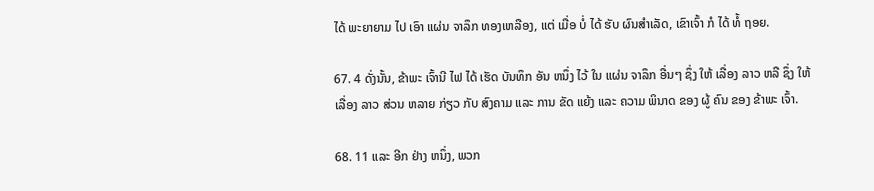ໄດ້ ພະຍາຍາມ ໄປ ເອົາ ແຜ່ນ ຈາລຶກ ທອງເຫລືອງ, ແຕ່ ເມື່ອ ບໍ່ ໄດ້ ຮັບ ຜົນສໍາເລັດ, ເຂົາເຈົ້າ ກໍ ໄດ້ ທໍ້ ຖອຍ.

67. 4 ດັ່ງນັ້ນ, ຂ້າພະ ເຈົ້ານີ ໄຟ ໄດ້ ເຮັດ ບັນທຶກ ອັນ ຫນຶ່ງ ໄວ້ ໃນ ແຜ່ນ ຈາລຶກ ອື່ນໆ ຊຶ່ງ ໃຫ້ ເລື່ອງ ລາວ ຫລື ຊຶ່ງ ໃຫ້ ເລື່ອງ ລາວ ສ່ວນ ຫລາຍ ກ່ຽວ ກັບ ສົງຄາມ ແລະ ການ ຂັດ ແຍ້ງ ແລະ ຄວາມ ພິນາດ ຂອງ ຜູ້ ຄົນ ຂອງ ຂ້າພະ ເຈົ້າ.

68. 11 ແລະ ອີກ ຢ່າງ ຫນຶ່ງ, ພວກ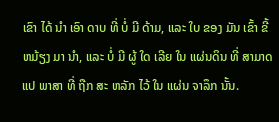ເຂົາ ໄດ້ ນໍາ ເອົາ ດາບ ທີ່ ບໍ່ ມີ ດ້າມ, ແລະ ໃບ ຂອງ ມັນ ເຂົ້າ ຂີ້ ຫມ້ຽງ ມາ ນໍາ, ແລະ ບໍ່ ມີ ຜູ້ ໃດ ເລີຍ ໃນ ແຜ່ນດິນ ທີ່ ສາມາດ ແປ ພາສາ ທີ່ ຖືກ ສະ ຫລັກ ໄວ້ ໃນ ແຜ່ນ ຈາລຶກ ນັ້ນ.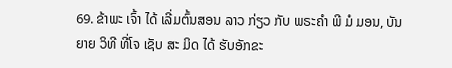69. ຂ້າພະ ເຈົ້າ ໄດ້ ເລີ່ມຕົ້ນສອນ ລາວ ກ່ຽວ ກັບ ພຣະຄໍາ ພີ ມໍ ມອນ, ບັນຍາຍ ວິທີ ທີ່ໂຈ ເຊັບ ສະ ມິດ ໄດ້ ຮັບອັກຂະ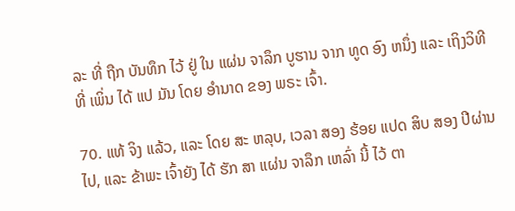ລະ ທີ່ ຖືກ ບັນທຶກ ໄວ້ ຢູ່ ໃນ ແຜ່ນ ຈາລຶກ ບູຮານ ຈາກ ທູດ ອົງ ຫນຶ່ງ ແລະ ເຖິງວິທີ ທີ່ ເພິ່ນ ໄດ້ ແປ ມັນ ໂດຍ ອໍານາດ ຂອງ ພຣະ ເຈົ້າ.

70. ແທ້ ຈິງ ແລ້ວ, ແລະ ໂດຍ ສະ ຫລຸບ, ເວລາ ສອງ ຮ້ອຍ ແປດ ສິບ ສອງ ປີຜ່ານ ໄປ, ແລະ ຂ້າພະ ເຈົ້າຍັງ ໄດ້ ຮັກ ສາ ແຜ່ນ ຈາລຶກ ເຫລົ່າ ນີ້ ໄວ້ ຕາ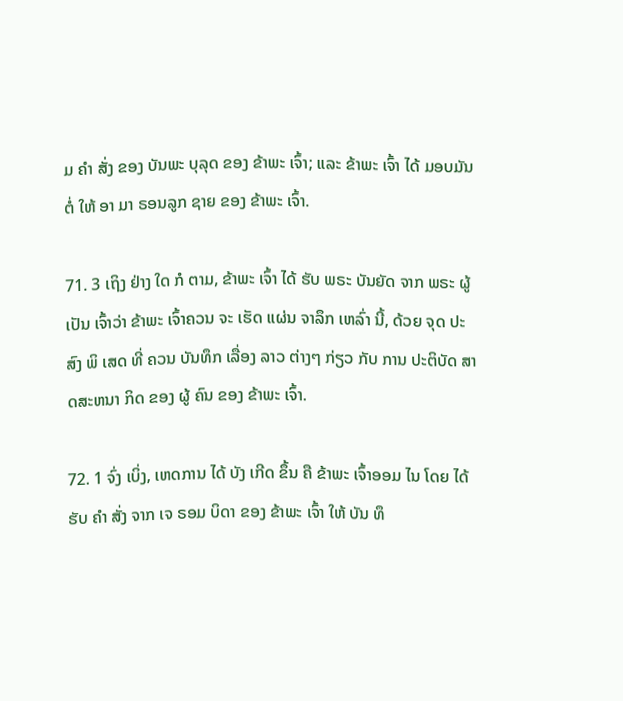ມ ຄໍາ ສັ່ງ ຂອງ ບັນພະ ບຸລຸດ ຂອງ ຂ້າພະ ເຈົ້າ; ແລະ ຂ້າພະ ເຈົ້າ ໄດ້ ມອບມັນ ຕໍ່ ໃຫ້ ອາ ມາ ຣອນລູກ ຊາຍ ຂອງ ຂ້າພະ ເຈົ້າ.

71. 3 ເຖິງ ຢ່າງ ໃດ ກໍ ຕາມ, ຂ້າພະ ເຈົ້າ ໄດ້ ຮັບ ພຣະ ບັນຍັດ ຈາກ ພຣະ ຜູ້ ເປັນ ເຈົ້າວ່າ ຂ້າພະ ເຈົ້າຄວນ ຈະ ເຮັດ ແຜ່ນ ຈາລຶກ ເຫລົ່າ ນີ້, ດ້ວຍ ຈຸດ ປະສົງ ພິ ເສດ ທີ່ ຄວນ ບັນທຶກ ເລື່ອງ ລາວ ຕ່າງໆ ກ່ຽວ ກັບ ການ ປະຕິບັດ ສາ ດສະຫນາ ກິດ ຂອງ ຜູ້ ຄົນ ຂອງ ຂ້າພະ ເຈົ້າ.

72. 1 ຈົ່ງ ເບິ່ງ, ເຫດການ ໄດ້ ບັງ ເກີດ ຂຶ້ນ ຄື ຂ້າພະ ເຈົ້າອອມ ໄນ ໂດຍ ໄດ້ ຮັບ ຄໍາ ສັ່ງ ຈາກ ເຈ ຣອມ ບິດາ ຂອງ ຂ້າພະ ເຈົ້າ ໃຫ້ ບັນ ທຶ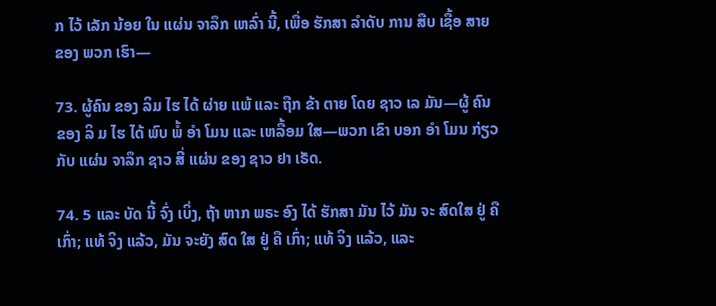ກ ໄວ້ ເລັກ ນ້ອຍ ໃນ ແຜ່ນ ຈາລຶກ ເຫລົ່າ ນີ້, ເພື່ອ ຮັກສາ ລໍາດັບ ການ ສືບ ເຊື້ອ ສາຍ ຂອງ ພວກ ເຮົາ—

73. ຜູ້ຄົນ ຂອງ ລິມ ໄຮ ໄດ້ ຜ່າຍ ແພ້ ແລະ ຖືກ ຂ້າ ຕາຍ ໂດຍ ຊາວ ເລ ມັນ—ຜູ້ ຄົນ ຂອງ ລິ ມ ໄຮ ໄດ້ ພົບ ພໍ້ ອໍາ ໂມນ ແລະ ເຫລື້ອມ ໃສ—ພວກ ເຂົາ ບອກ ອໍາ ໂມນ ກ່ຽວ ກັບ ແຜ່ນ ຈາລຶກ ຊາວ ສີ່ ແຜ່ນ ຂອງ ຊາວ ຢາ ເຣັດ.

74. 5 ແລະ ບັດ ນີ້ ຈົ່ງ ເບິ່ງ, ຖ້າ ຫາກ ພຣະ ອົງ ໄດ້ ຮັກສາ ມັນ ໄວ້ ມັນ ຈະ ສົດໃສ ຢູ່ ຄື ເກົ່າ; ແທ້ ຈິງ ແລ້ວ, ມັນ ຈະຍັງ ສົດ ໃສ ຢູ່ ຄື ເກົ່າ; ແທ້ ຈິງ ແລ້ວ, ແລະ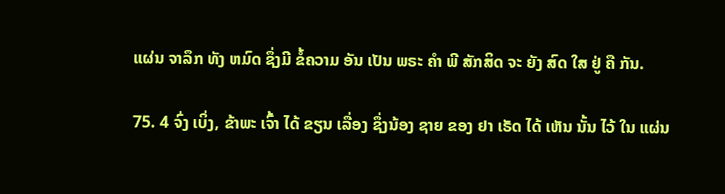ແຜ່ນ ຈາລຶກ ທັງ ຫມົດ ຊຶ່ງມີ ຂໍ້ຄວາມ ອັນ ເປັນ ພຣະ ຄໍາ ພີ ສັກສິດ ຈະ ຍັງ ສົດ ໃສ ຢູ່ ຄື ກັນ.

75. 4 ຈົ່ງ ເບິ່ງ, ຂ້າພະ ເຈົ້າ ໄດ້ ຂຽນ ເລື່ອງ ຊຶ່ງນ້ອງ ຊາຍ ຂອງ ຢາ ເຣັດ ໄດ້ ເຫັນ ນັ້ນ ໄວ້ ໃນ ແຜ່ນ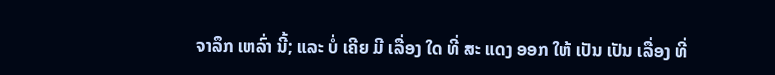ຈາລຶກ ເຫລົ່າ ນີ້; ແລະ ບໍ່ ເຄີຍ ມີ ເລື່ອງ ໃດ ທີ່ ສະ ແດງ ອອກ ໃຫ້ ເປັນ ເປັນ ເລື່ອງ ທີ່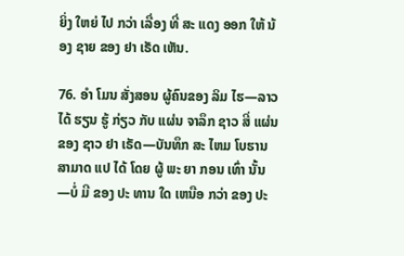ຍິ່ງ ໃຫຍ່ ໄປ ກວ່າ ເລື່ອງ ທີ່ ສະ ແດງ ອອກ ໃຫ້ ນ້ອງ ຊາຍ ຂອງ ຢາ ເຣັດ ເຫັນ.

76. ອໍາ ໂມນ ສັ່ງສອນ ຜູ້ຄົນຂອງ ລິມ ໄຮ—ລາວ ໄດ້ ຮຽນ ຮູ້ ກ່ຽວ ກັບ ແຜ່ນ ຈາລຶກ ຊາວ ສີ່ ແຜ່ນ ຂອງ ຊາວ ຢາ ເຣັດ—ບັນທຶກ ສະ ໄຫມ ໂບຮານ ສາມາດ ແປ ໄດ້ ໂດຍ ຜູ້ ພະ ຍາ ກອນ ເທົ່າ ນັ້ນ—ບໍ່ ມີ ຂອງ ປະ ທານ ໃດ ເຫນືອ ກວ່າ ຂອງ ປະ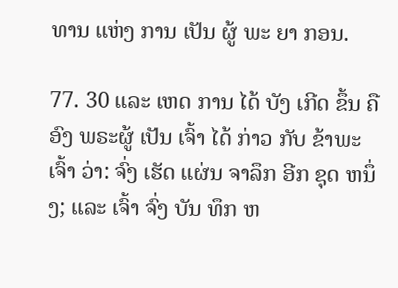ທານ ແຫ່ງ ການ ເປັນ ຜູ້ ພະ ຍາ ກອນ.

77. 30 ແລະ ເຫດ ການ ໄດ້ ບັງ ເກີດ ຂຶ້ນ ຄື ອົງ ພຣະຜູ້ ເປັນ ເຈົ້າ ໄດ້ ກ່າວ ກັບ ຂ້າພະ ເຈົ້າ ວ່າ: ຈົ່ງ ເຮັດ ແຜ່ນ ຈາລຶກ ອີກ ຊຸດ ຫນຶ່ງ; ແລະ ເຈົ້າ ຈົ່ງ ບັນ ທຶກ ຫ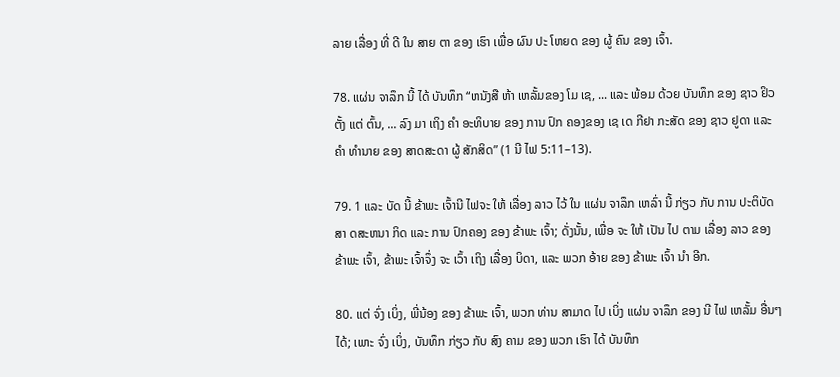ລາຍ ເລື່ອງ ທີ່ ດີ ໃນ ສາຍ ຕາ ຂອງ ເຮົາ ເພື່ອ ຜົນ ປະ ໂຫຍດ ຂອງ ຜູ້ ຄົນ ຂອງ ເຈົ້າ.

78. ແຜ່ນ ຈາລຶກ ນີ້ ໄດ້ ບັນທຶກ “ຫນັງສື ຫ້າ ເຫລັ້ມຂອງ ໂມ ເຊ, ... ແລະ ພ້ອມ ດ້ວຍ ບັນທຶກ ຂອງ ຊາວ ຢິວຕັ້ງ ແຕ່ ຕົ້ນ, ... ລົງ ມາ ເຖິງ ຄໍາ ອະທິບາຍ ຂອງ ການ ປົກ ຄອງຂອງ ເຊ ເດ ກີຢາ ກະສັດ ຂອງ ຊາວ ຢູດາ ແລະ ຄໍາ ທໍານາຍ ຂອງ ສາດສະດາ ຜູ້ ສັກສິດ” (1 ນີ ໄຟ 5:11–13).

79. 1 ແລະ ບັດ ນີ້ ຂ້າພະ ເຈົ້ານີ ໄຟຈະ ໃຫ້ ເລື່ອງ ລາວ ໄວ້ ໃນ ແຜ່ນ ຈາລຶກ ເຫລົ່າ ນີ້ ກ່ຽວ ກັບ ການ ປະຕິບັດ ສາ ດສະຫນາ ກິດ ແລະ ການ ປົກຄອງ ຂອງ ຂ້າພະ ເຈົ້າ; ດັ່ງນັ້ນ, ເພື່ອ ຈະ ໃຫ້ ເປັນ ໄປ ຕາມ ເລື່ອງ ລາວ ຂອງ ຂ້າພະ ເຈົ້າ, ຂ້າພະ ເຈົ້າຈຶ່ງ ຈະ ເວົ້າ ເຖິງ ເລື່ອງ ບິດາ, ແລະ ພວກ ອ້າຍ ຂອງ ຂ້າພະ ເຈົ້າ ນໍາ ອີກ.

80. ແຕ່ ຈົ່ງ ເບິ່ງ, ພີ່ນ້ອງ ຂອງ ຂ້າພະ ເຈົ້າ, ພວກ ທ່ານ ສາມາດ ໄປ ເບິ່ງ ແຜ່ນ ຈາລຶກ ຂອງ ນີ ໄຟ ເຫລັ້ມ ອື່ນໆ ໄດ້; ເພາະ ຈົ່ງ ເບິ່ງ, ບັນທຶກ ກ່ຽວ ກັບ ສົງ ຄາມ ຂອງ ພວກ ເຮົາ ໄດ້ ບັນທຶກ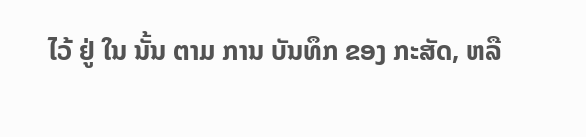ໄວ້ ຢູ່ ໃນ ນັ້ນ ຕາມ ການ ບັນທຶກ ຂອງ ກະສັດ, ຫລື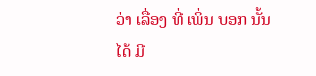ວ່າ ເລື່ອງ ທີ່ ເພິ່ນ ບອກ ນັ້ນ ໄດ້ ມີ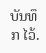ບັນທຶກ ໄວ້.